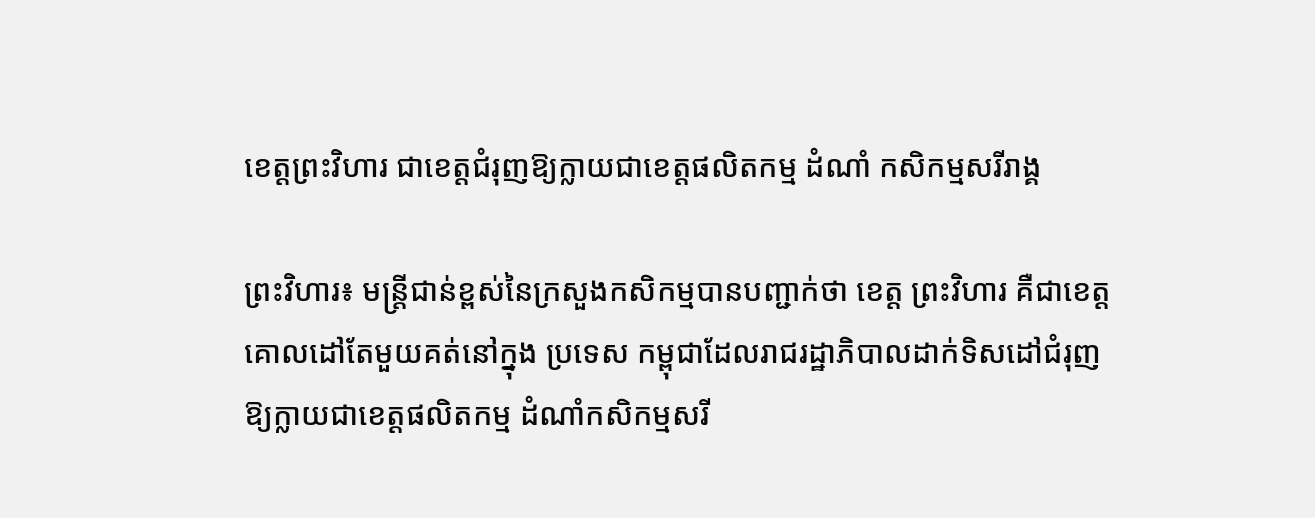ខេត្តព្រះវិហារ ជាខេត្តជំរុញឱ្យក្លាយជាខេត្តផលិតកម្ម ដំណាំ កសិកម្មសរីរាង្គ

ព្រះវិហារ៖ មន្រ្តីជាន់ខ្ពស់នៃក្រសួងកសិកម្មបានបញ្ជាក់ថា ខេត្ត ព្រះវិហារ គឺជាខេត្តគោលដៅតែមួយគត់នៅក្នុង ប្រទេស កម្ពុជាដែលរាជរដ្ឋាភិបាលដាក់ទិសដៅជំរុញ ឱ្យក្លាយជាខេត្តផលិតកម្ម ដំណាំកសិកម្មសរី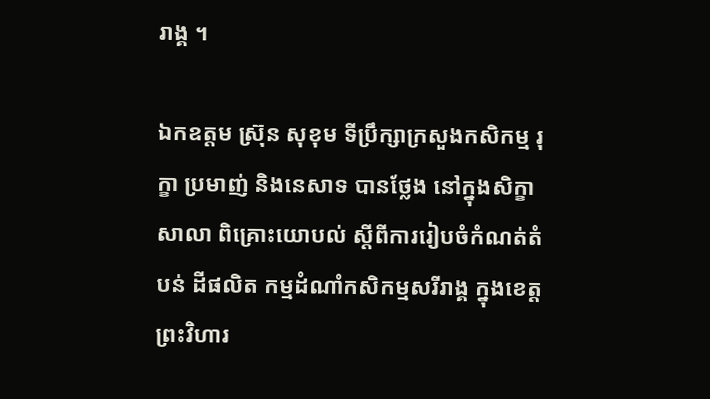រាង្គ ។

ឯកឧត្តម ស្រ៊ុន សុខុម ទីប្រឹក្សាក្រសួងកសិកម្ម រុក្ខា ប្រមាញ់ និងនេសាទ បានថ្លែង នៅក្នុងសិក្ខាសាលា ពិគ្រោះយោបល់ ស្តីពីការរៀបចំកំណត់តំបន់ ដីផលិត កម្មដំណាំកសិកម្មសរីរាង្គ ក្នុងខេត្តព្រះវិហារ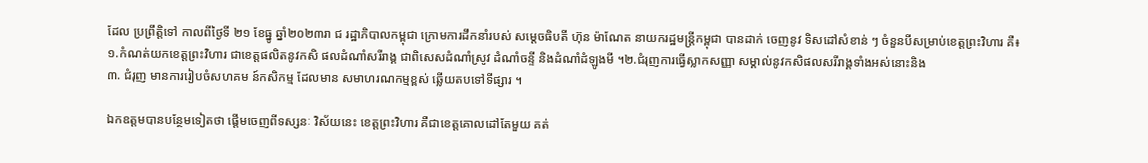ដែល ប្រព្រឹត្តិទៅ កាលពីថ្ងៃទី ២១ ខែធ្នូ ឆ្នាំ២០២៣រា ជ រដ្ឋាភិបាលកម្ពុជា ក្រោមការដឹកនាំរបស់ សម្តេចធិបតី ហ៊ុន ម៉ាណែត នាយករដ្ឋមន្ត្រីកម្ពុជា បានដាក់ ចេញនូវ ទិសដៅសំខាន់ ៗ ចំនួនបីសម្រាប់ខេត្តព្រះវិហារ គឺ៖
១.កំណត់យកខេត្តព្រះវិហារ ជាខេត្តផលិតនូវកសិ ផលដំណាំសរីរាង្គ ជាពិសេសដំណាំស្រូវ ដំណាំចន្ទី និងដំណាំដំឡូងមី ។២.ជំរុញការធ្វើស្លាកសញ្ញា សម្គាល់នូវកសិផលសរីរាង្គទាំងអស់នោះនិង
៣. ជំរុញ មានការរៀបចំសហគម ន៍កសិកម្ម ដែលមាន សមាហរណកម្មខ្ពស់ ឆ្លើយតបទៅទីផ្សារ ។

ឯកឧត្តមបានបន្ថែមទៀតថា ផ្តើមចេញពីទស្សនៈ វិស័យនេះ ខេត្តព្រះវិហារ គឺជាខេត្តគោលដៅតែមួយ គត់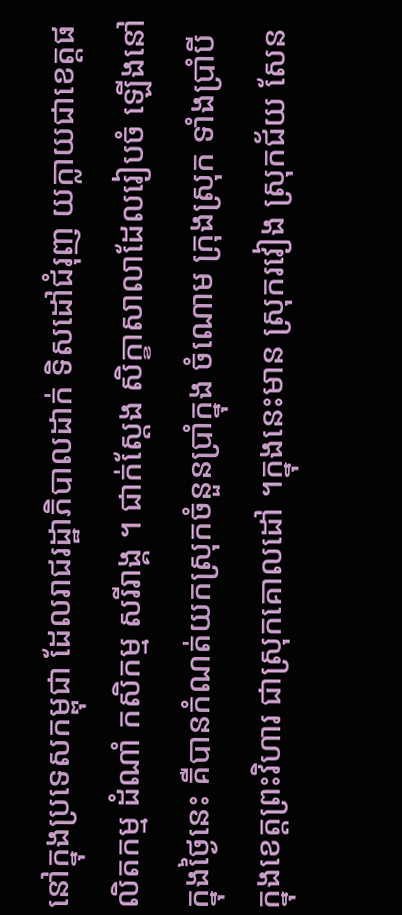នៅក្នុងប្រទេសកម្ពុជា ដែលរាជរដ្ឋាភិបាលដាក់ ទិសដៅជំរុញ យក្លាយជាខេត្តផលិតកម្ម ដំណាំ កសិកម្ម សរីរាង្គ ។ ជាក់ស្តែង សិក្ខាសាលាដែលរៀបចំ ឡើងនៅ ក្នុងថ្ងៃនេះ គឺបានកំណត់យកស្រុកចំនួនប្រាំក្នុង ចំណោម ក្រុងស្រុក ទាំងប្រាំបី ក្នុងខេត្តព្រះវិហារ ជាស្រុកគោលដៅ ។ក្នុងនេះមាន ស្រុករវៀង ស្រុកជ័យ សែន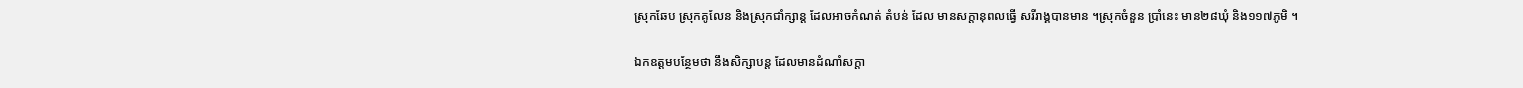ស្រុកឆែប ស្រុកគូលែន និងស្រុកជាំក្សាន្ត ដែលអាចកំណត់ តំបន់ ដែល មានសក្តានុពលធ្វើ សរីរាង្គបានមាន ។ស្រុកចំនួន ប្រាំនេះ មាន២៨ឃុំ និង១១៧ភូមិ ។

ឯកឧត្តមបន្ថែមថា នឹងសិក្សាបន្ត ដែលមានដំណាំសក្តា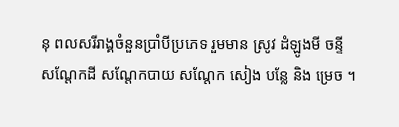នុ ពលសរីរាង្គចំនួនប្រាំបីប្រភេទ រួមមាន ស្រូវ ដំឡូងមី ចន្ទី សណ្តែកដី សណ្តែកបាយ សណ្តែក សៀង បន្លែ និង ម្រេច ។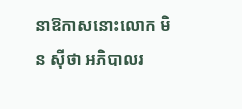នាឱកាសនោះលោក មិន ស៊ីថា អភិបាលរ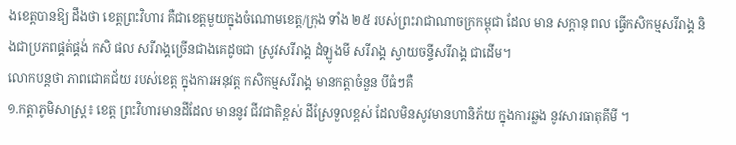ងខេត្តបានឱ្យ ដឹងថា ខេត្តព្រះវិហារ គឺជាខេត្តមួយក្នុងចំណោមខេត្ត/ក្រុង ទាំង ២៥ របស់ព្រះរាជាណាចក្រកម្ពុជា ដែល មាន សក្តានុ ពល ធ្វើកសិកម្មសរីរាង្គ និងជាប្រភពផ្គត់ផ្គង់ កសិ ផល សរីរាង្គច្រើនជាងគេដូចជា ស្រូវសរីរាង្គ ដំឡូងមី សរីរាង្គ ស្វាយចន្ទីសរីរាង្គ ជាដើម។
លោកបន្តថា ភាពជោគជ័យ របស់ខេត្ត ក្នុងការអនុវត្ត កសិកម្មសរីរាង្គ មានកត្តាចំនួន បីធំៗគឺ
១.កត្តាភូមិសាស្រ្ត៖ ខេត្ត ព្រះវិហារមានដីដែល មាននូវ ជីវជាតិខ្ពស់ ដីស្រែទួលខ្ពស់ ដែលមិនសូវមានហានិភ័យ ក្នុងការឆ្លង នូវសារធាតុគីមី ។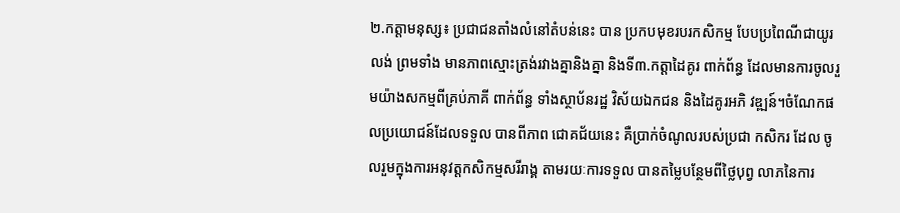២.កត្តាមនុស្ស៖ ប្រជាជនតាំងលំនៅតំបន់នេះ បាន ប្រកបមុខរបរកសិកម្ម បែបប្រពៃណីជាយូរលង់ ព្រមទាំង មានភាពស្មោះត្រង់រវាងគ្នានិងគ្នា និងទី៣.កត្តាដៃគូរ ពាក់ព័ន្ធ ដែលមានការចូលរួមយ៉ាងសកម្មពីគ្រប់ភាគី ពាក់ព័ន្ធ ទាំងស្ថាប័នរដ្ឋ វិស័យឯកជន និងដៃគូរអភិ វឌ្ឍន៍។ចំណែកផលប្រយោជន៍ដែលទទួល បានពីភាព ជោគជ័យនេះ គឺប្រាក់ចំណូលរបស់ប្រជា កសិករ ដែល ចូលរួមក្នុងការអនុវត្តកសិកម្មសរីរាង្គ តាមរយៈការទទួល បានតម្លៃបន្ថែមពីថ្លៃបុព្វ លាភនៃការ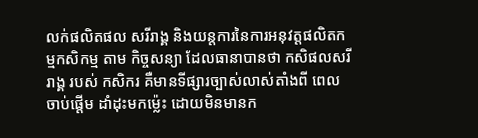លក់ផលិតផល សរីរាង្គ និងយន្តការនៃការអនុវត្តផលិតកម្មកសិកម្ម តាម កិច្ចសន្យា ដែលធានាបានថា កសិផលសរីរាង្គ របស់ កសិករ គឺមានទីផ្សារច្បាស់លាស់តាំងពី ពេល ចាប់ផ្តើម ដាំដុះមកម៉្លេះ ដោយមិនមានក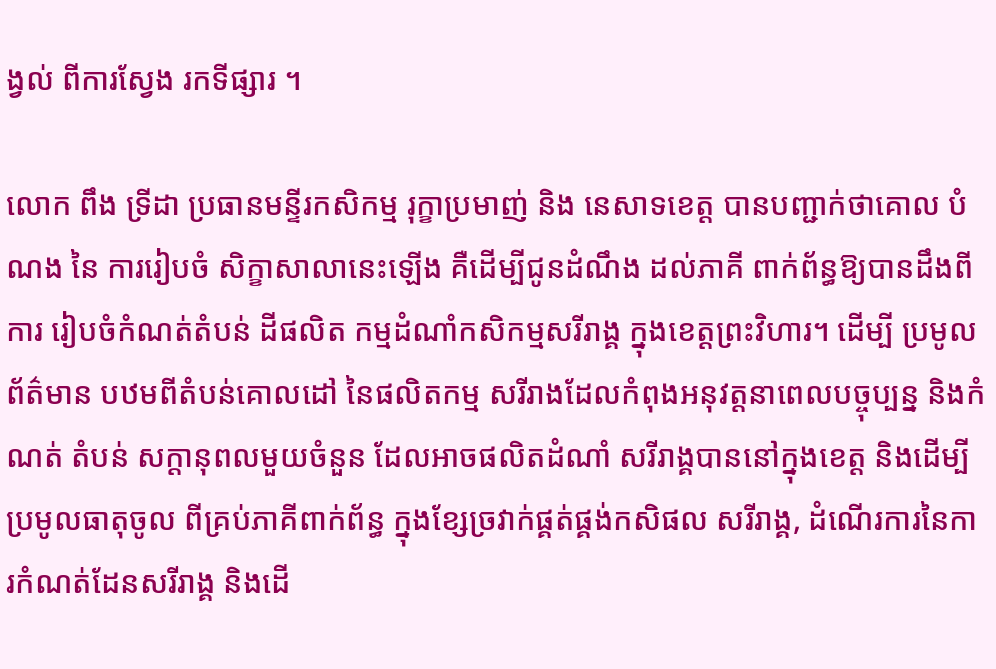ង្វល់ ពីការស្វែង រកទីផ្សារ ។

លោក ពឹង ទ្រីដា ប្រធានមន្ទីរកសិកម្ម រុក្ខាប្រមាញ់ និង នេសាទខេត្ត បានបញ្ជាក់ថាគោល បំណង នៃ ការរៀបចំ សិក្ខាសាលានេះឡើង គឺដើម្បីជូនដំណឹង ដល់ភាគី ពាក់ព័ន្ធឱ្យបានដឹងពីការ រៀបចំកំណត់តំបន់ ដីផលិត កម្មដំណាំកសិកម្មសរីរាង្គ ក្នុងខេត្តព្រះវិហារ។ ដើម្បី ប្រមូលព័ត៌មាន បឋមពីតំបន់គោលដៅ នៃផលិតកម្ម សរីរាងដែលកំពុងអនុវត្តនាពេលបច្ចុប្បន្ន និងកំណត់ តំបន់ សក្តានុពលមួយចំនួន ដែលអាចផលិតដំណាំ សរីរាង្គបាននៅក្នុងខេត្ត និងដើម្បីប្រមូលធាតុចូល ពីគ្រប់ភាគីពាក់ព័ន្ធ ក្នុងខ្សែច្រវាក់ផ្គត់ផ្គង់កសិផល សរីរាង្គ, ដំណើរការនៃការកំណត់ដែនសរីរាង្គ និងដើ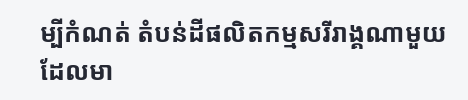ម្បីកំណត់ តំបន់ដីផលិតកម្មសរីរាង្គណាមួយដែលមា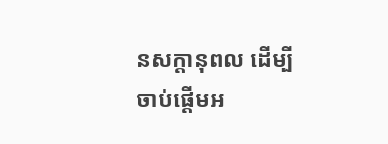នសក្តានុពល ដើម្បីចាប់ផ្តើមអ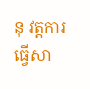នុ វត្តការធ្វើសា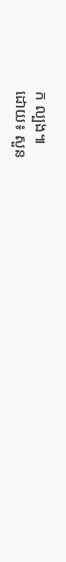ក ល្បង៕
ដោយ៖ សួន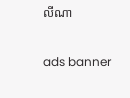លីណា

ads banner